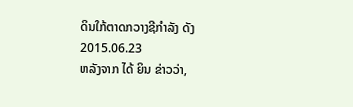ດິນໃກ້ຕາດກວາງຊີກໍາລັງ ດັງ
2015.06.23
ຫລັງຈາກ ໄດ້ ຍິນ ຂ່າວວ່າ,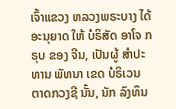ເຈົ້າແຂວງ ຫລວງພຣະບາງ ໄດ້ ອະນຸຍາດ ໃຫ້ ບໍຣິສັດ ອາໂຈ ກຣຸບ ຂອງ ຈີນ, ເປັນຜູ້ ສຳປະທານ ພັທນາ ເຂດ ບໍຣິເວນ ຕາດກວງຊີ ນັ້ນ, ນັກ ລົງທຶນ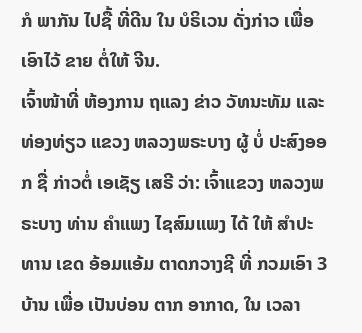ກໍ ພາກັນ ໄປຊື້ ທີ່ດີນ ໃນ ບໍຣິເວນ ດັ່ງກ່າວ ເພື່ອ ເອົາໄວ້ ຂາຍ ຕໍ່ໃຫ້ ຈີນ.
ເຈົ້າໜ້າທີ່ ຫ້ອງການ ຖແລງ ຂ່າວ ວັທນະທັມ ແລະ ທ່ອງທ່ຽວ ແຂວງ ຫລວງພຣະບາງ ຜູ້ ບໍ່ ປະສົງອອກ ຊື່ ກ່າວຕໍ່ ເອເຊັຽ ເສຣີ ວ່າ: ເຈົ້າແຂວງ ຫລວງພຣະບາງ ທ່ານ ຄຳແພງ ໄຊສົມແພງ ໄດ້ ໃຫ້ ສໍາປະທານ ເຂດ ອ້ອມແອ້ມ ຕາດກວາງຊີ ທີ່ ກວມເອົາ 3 ບ້ານ ເພື່ອ ເປັນບ່ອນ ຕາກ ອາກາດ, ໃນ ເວລາ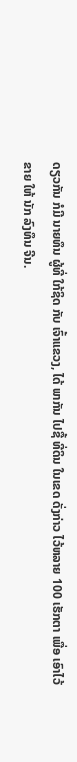ດຽວກັນ ກໍມີ ນາຍທຶນ ຜູ້ທີ່ ໃກ້ຊິດ ກັບ ເຈົ້າແຂວງ, ໄດ້ ພາກັນ ໄປຊື້ ທີ່ດິນ ໃນເຂດ ດັ່ງກ່າວ ໄວ້ຫລາຍ 100 ເຮັກຕາ ເພື່ອ ເອົາໄວ້ ຂາຍ ໃຫ້ ນັກ ລົງທຶນ ຈີນ.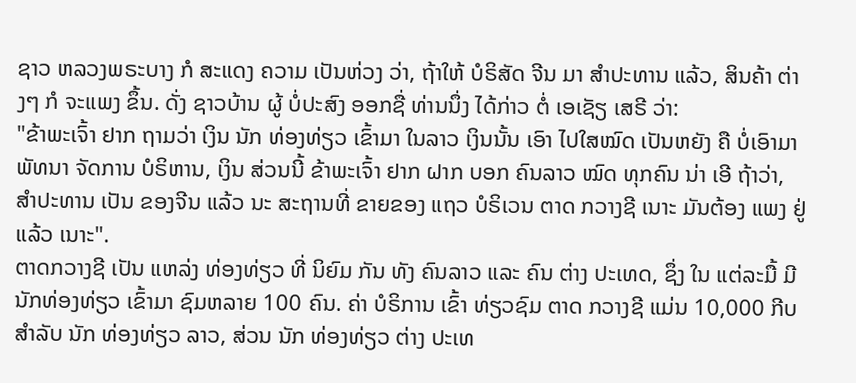ຊາວ ຫລວງພຣະບາງ ກໍ ສະແດງ ຄວາມ ເປັນຫ່ວງ ວ່າ, ຖ້າໃຫ້ ບໍຣິສັດ ຈີນ ມາ ສໍາປະທານ ແລ້ວ, ສິນຄ້າ ຕ່າງໆ ກໍ ຈະແພງ ຂຶ້ນ. ດັ່ງ ຊາວບ້ານ ຜູ້ ບໍ່ປະສົງ ອອກຊື່ ທ່ານນຶ່ງ ໄດ້ກ່າວ ຕໍ່ ເອເຊັຽ ເສຣີ ວ່າ:
"ຂ້າພະເຈົ້າ ຢາກ ຖາມວ່າ ເງິນ ນັກ ທ່ອງທ່ຽວ ເຂົ້າມາ ໃນລາວ ເງິນນັ້ນ ເອົາ ໄປໃສໝົດ ເປັນຫຍັງ ຄື ບໍ່ເອົາມາ ພັທນາ ຈັດການ ບໍຣິຫານ, ເງິນ ສ່ວນນີ້ ຂ້າພະເຈົ້າ ຢາກ ຝາກ ບອກ ຄົນລາວ ໝົດ ທຸກຄົນ ນ່າ ເອີ ຖ້າວ່າ, ສໍາປະທານ ເປັນ ຂອງຈີນ ແລ້ວ ນະ ສະຖານທີ່ ຂາຍຂອງ ແຖວ ບໍຣິເວນ ຕາດ ກວາງຊີ ເນາະ ມັນຕ້ອງ ແພງ ຢູ່ແລ້ວ ເນາະ".
ຕາດກວາງຊີ ເປັນ ແຫລ່ງ ທ່ອງທ່ຽວ ທີ່ ນິຍົມ ກັນ ທັງ ຄົນລາວ ແລະ ຄົນ ຕ່າງ ປະເທດ, ຊຶ່ງ ໃນ ແຕ່ລະມື້ ມີ ນັກທ່ອງທ່ຽວ ເຂົ້າມາ ຊົມຫລາຍ 100 ຄົນ. ຄ່າ ບໍຣິການ ເຂົ້າ ທ່ຽວຊົມ ຕາດ ກວາງຊີ ແມ່ນ 10,000 ກີບ ສໍາລັບ ນັກ ທ່ອງທ່ຽວ ລາວ, ສ່ວນ ນັກ ທ່ອງທ່ຽວ ຕ່າງ ປະເທ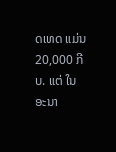ດເທດ ແມ່ນ 20,000 ກີບ. ແຕ່ ໃນ ອະນາ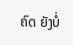ຄົດ ຍັງບໍ່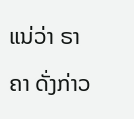ແນ່ວ່າ ຣາຄາ ດັ່ງກ່າວ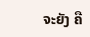ຈະຍັງ ຄື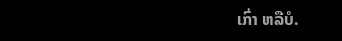ເກົ່າ ຫລືບໍ.